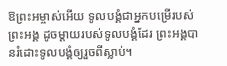ឱព្រះអម្ចាស់អើយ ទូលបង្គំជាអ្នកបម្រើរបស់ព្រះអង្គ ដូចម្ដាយរបស់ទូលបង្គំដែរ ព្រះអង្គបានរំដោះទូលបង្គំឲ្យរួចពីស្លាប់។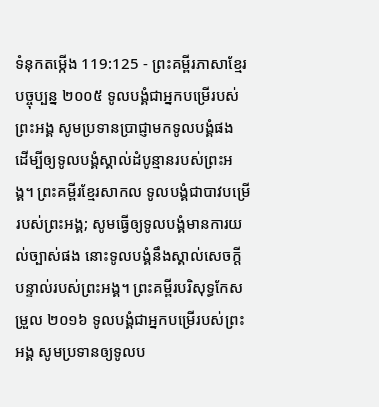ទំនុកតម្កើង 119:125 - ព្រះគម្ពីរភាសាខ្មែរបច្ចុប្បន្ន ២០០៥ ទូលបង្គំជាអ្នកបម្រើរបស់ព្រះអង្គ សូមប្រទានប្រាជ្ញាមកទូលបង្គំផង ដើម្បីឲ្យទូលបង្គំស្គាល់ដំបូន្មានរបស់ព្រះអង្គ។ ព្រះគម្ពីរខ្មែរសាកល ទូលបង្គំជាបាវបម្រើរបស់ព្រះអង្គ; សូមធ្វើឲ្យទូលបង្គំមានការយល់ច្បាស់ផង នោះទូលបង្គំនឹងស្គាល់សេចក្ដីបន្ទាល់របស់ព្រះអង្គ។ ព្រះគម្ពីរបរិសុទ្ធកែសម្រួល ២០១៦ ទូលបង្គំជាអ្នកបម្រើរបស់ព្រះអង្គ សូមប្រទានឲ្យទូលប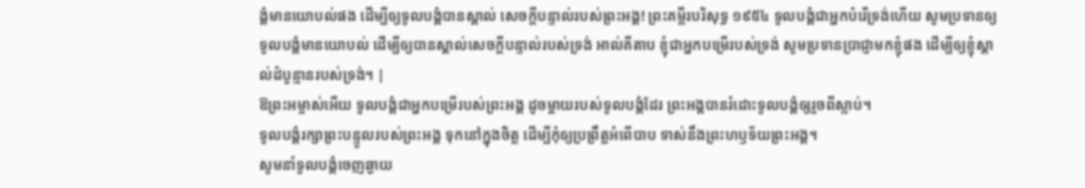ង្គំមានយោបល់ផង ដើម្បីឲ្យទូលបង្គំបានស្គាល់ សេចក្ដីបន្ទាល់របស់ព្រះអង្គ! ព្រះគម្ពីរបរិសុទ្ធ ១៩៥៤ ទូលបង្គំជាអ្នកបំរើទ្រង់ហើយ សូមប្រទានឲ្យទូលបង្គំមានយោបល់ ដើម្បីឲ្យបានស្គាល់សេចក្ដីបន្ទាល់របស់ទ្រង់ អាល់គីតាប ខ្ញុំជាអ្នកបម្រើរបស់ទ្រង់ សូមប្រទានប្រាជ្ញាមកខ្ញុំផង ដើម្បីឲ្យខ្ញុំស្គាល់ដំបូន្មានរបស់ទ្រង់។ |
ឱព្រះអម្ចាស់អើយ ទូលបង្គំជាអ្នកបម្រើរបស់ព្រះអង្គ ដូចម្ដាយរបស់ទូលបង្គំដែរ ព្រះអង្គបានរំដោះទូលបង្គំឲ្យរួចពីស្លាប់។
ទូលបង្គំរក្សាព្រះបន្ទូលរបស់ព្រះអង្គ ទុកនៅក្នុងចិត្ត ដើម្បីកុំឲ្យប្រព្រឹត្តអំពើបាប ទាស់នឹងព្រះហឫទ័យព្រះអង្គ។
សូមនាំទូលបង្គំចេញឆ្ងាយ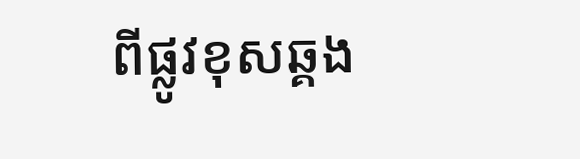ពីផ្លូវខុសឆ្គង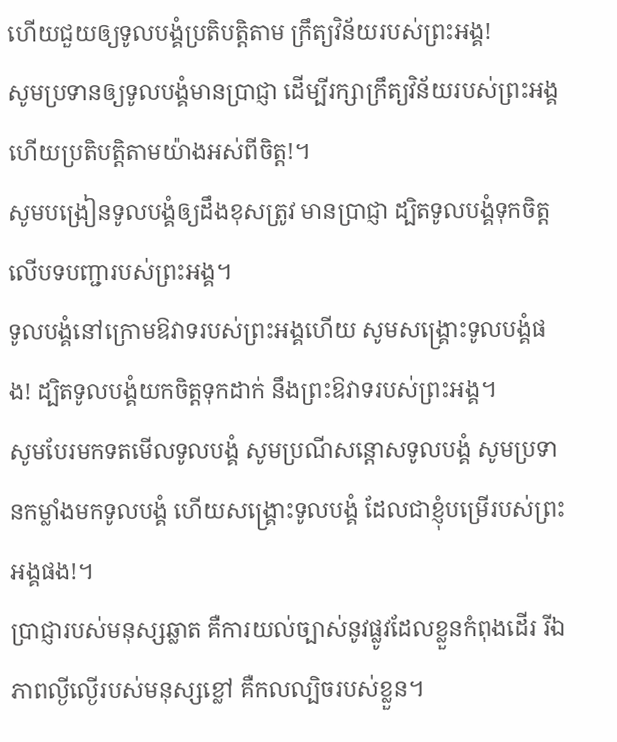ហើយជួយឲ្យទូលបង្គំប្រតិបត្តិតាម ក្រឹត្យវិន័យរបស់ព្រះអង្គ!
សូមប្រទានឲ្យទូលបង្គំមានប្រាជ្ញា ដើម្បីរក្សាក្រឹត្យវិន័យរបស់ព្រះអង្គ ហើយប្រតិបត្តិតាមយ៉ាងអស់ពីចិត្ត!។
សូមបង្រៀនទូលបង្គំឲ្យដឹងខុសត្រូវ មានប្រាជ្ញា ដ្បិតទូលបង្គំទុកចិត្តលើបទបញ្ជារបស់ព្រះអង្គ។
ទូលបង្គំនៅក្រោមឱវាទរបស់ព្រះអង្គហើយ សូមសង្គ្រោះទូលបង្គំផង! ដ្បិតទូលបង្គំយកចិត្តទុកដាក់ នឹងព្រះឱវាទរបស់ព្រះអង្គ។
សូមបែរមកទតមើលទូលបង្គំ សូមប្រណីសន្ដោសទូលបង្គំ សូមប្រទានកម្លាំងមកទូលបង្គំ ហើយសង្គ្រោះទូលបង្គំ ដែលជាខ្ញុំបម្រើរបស់ព្រះអង្គផង!។
ប្រាជ្ញារបស់មនុស្សឆ្លាត គឺការយល់ច្បាស់នូវផ្លូវដែលខ្លួនកំពុងដើរ រីឯភាពល្ងីល្ងើរបស់មនុស្សខ្លៅ គឺកលល្បិចរបស់ខ្លួន។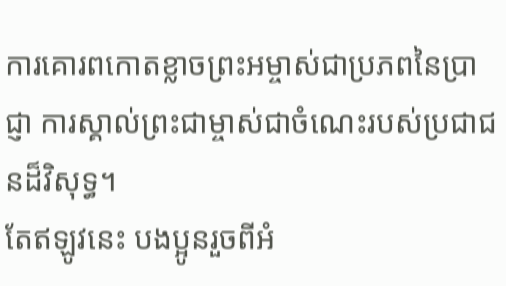ការគោរពកោតខ្លាចព្រះអម្ចាស់ជាប្រភពនៃប្រាជ្ញា ការស្គាល់ព្រះជាម្ចាស់ជាចំណេះរបស់ប្រជាជនដ៏វិសុទ្ធ។
តែឥឡូវនេះ បងប្អូនរួចពីអំ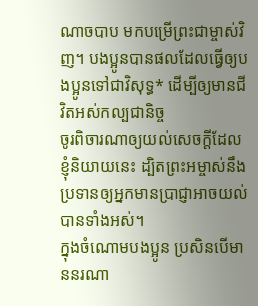ណាចបាប មកបម្រើព្រះជាម្ចាស់វិញ។ បងប្អូនបានផលដែលធ្វើឲ្យបងប្អូនទៅជាវិសុទ្ធ* ដើម្បីឲ្យមានជីវិតអស់កល្បជានិច្ច
ចូរពិចារណាឲ្យយល់សេចក្ដីដែលខ្ញុំនិយាយនេះ ដ្បិតព្រះអម្ចាស់នឹងប្រទានឲ្យអ្នកមានប្រាជ្ញាអាចយល់បានទាំងអស់។
ក្នុងចំណោមបងប្អូន ប្រសិនបើមាននរណា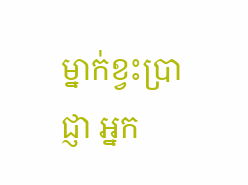ម្នាក់ខ្វះប្រាជ្ញា អ្នក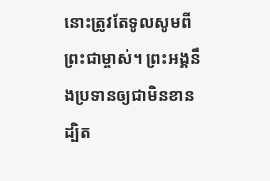នោះត្រូវតែទូលសូមពីព្រះជាម្ចាស់។ ព្រះអង្គនឹងប្រទានឲ្យជាមិនខាន ដ្បិត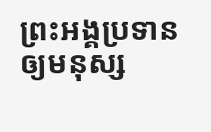ព្រះអង្គប្រទានឲ្យមនុស្ស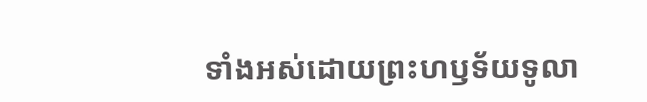ទាំងអស់ដោយព្រះហឫទ័យទូលា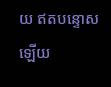យ ឥតបន្ទោសឡើយ